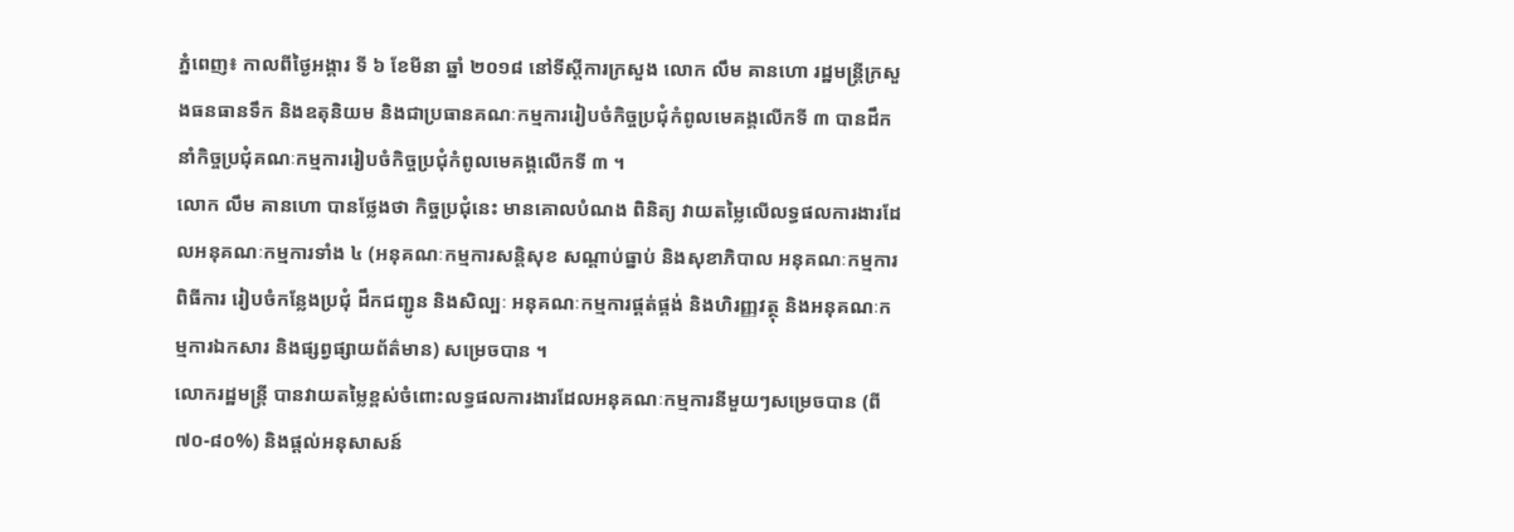ភ្នំពេញ៖ កាលពីថ្ងៃអង្គារ ទី ៦ ខែមីនា ឆ្នាំ ២០១៨ នៅទីស្តីការក្រសួង លោក លឹម គានហោ រដ្ឋមន្ត្រីក្រសួងធនធានទឹក និងឧតុនិយម និងជាប្រធានគណៈកម្មការរៀបចំកិច្ចប្រជុំកំពូលមេគង្គលើកទី ៣ បានដឹកនាំកិច្ចប្រជុំគណៈកម្មការរៀបចំកិច្ចប្រជុំកំពូលមេគង្គលើកទី ៣ ។
លោក លឹម គានហោ បានថ្លែងថា កិច្ចប្រជុំនេះ មានគោលបំណង ពិនិត្យ វាយតម្លៃលើលទ្ធផលការងារដែលអនុគណៈកម្មការទាំង ៤ (អនុគណៈកម្មការសន្តិសុខ សណ្តាប់ធ្នាប់ និងសុខាភិបាល អនុគណៈកម្មការពិធីការ រៀបចំកន្លែងប្រជុំ ដឹកជញ្ជូន និងសិល្បៈ អនុគណៈកម្មការផ្គត់ផ្គង់ និងហិរញ្ញវត្ថុ និងអនុគណៈកម្មការឯកសារ និងផ្សព្វផ្សាយព័ត៌មាន) សម្រេចបាន ។
លោករដ្ឋមន្ត្រី បានវាយតម្លៃខ្ពស់ចំពោះលទ្ធផលការងារដែលអនុគណៈកម្មការនីមួយៗសម្រេចបាន (ពី ៧០-៨០%) និងផ្តល់អនុសាសន៍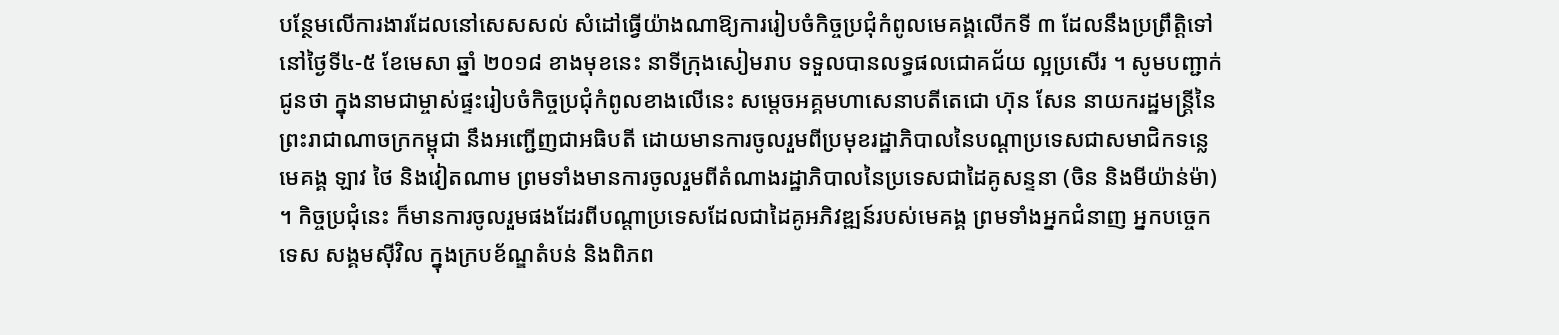បន្ថែមលើការងារដែលនៅសេសសល់ សំដៅធ្វើយ៉ាងណាឱ្យការរៀបចំកិច្ចប្រជុំកំពូលមេគង្គលើកទី ៣ ដែលនឹងប្រព្រឹត្តិទៅនៅថ្ងៃទី៤-៥ ខែមេសា ឆ្នាំ ២០១៨ ខាងមុខនេះ នាទីក្រុងសៀមរាប ទទួលបានលទ្ធផលជោគជ័យ ល្អប្រសើរ ។ សូមបញ្ជាក់ជូនថា ក្នុងនាមជាម្ចាស់ផ្ទះរៀបចំកិច្ចប្រជុំកំពូលខាងលើនេះ សម្តេចអគ្គមហាសេនាបតីតេជោ ហ៊ុន សែន នាយករដ្ឋមន្ត្រីនៃព្រះរាជាណាចក្រកម្ពុជា នឹងអញ្ជើញជាអធិបតី ដោយមានការចូលរួមពីប្រមុខរដ្ឋាភិបាលនៃបណ្តាប្រទេសជាសមាជិកទន្លេមេគង្គ ឡាវ ថៃ និងវៀតណាម ព្រមទាំងមានការចូលរួមពីតំណាងរដ្ឋាភិបាលនៃប្រទេសជាដៃគូសន្ទនា (ចិន និងមីយ៉ាន់ម៉ា) ។ កិច្ចប្រជុំនេះ ក៏មានការចូលរួមផងដែរពីបណ្តាប្រទេសដែលជាដៃគូអភិវឌ្ឍន៍របស់មេគង្គ ព្រមទាំងអ្នកជំនាញ អ្នកបច្ចេកទេស សង្គមស៊ីវិល ក្នុងក្របខ័ណ្ឌតំបន់ និងពិភព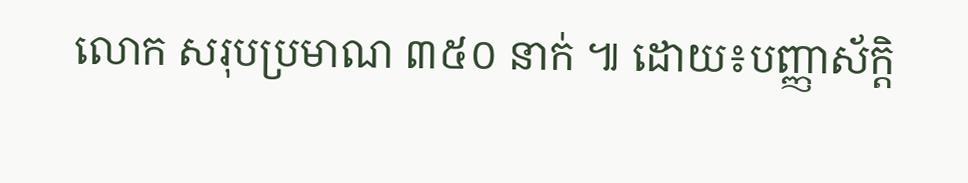លោក សរុបប្រមាណ ៣៥០ នាក់ ៕ ដោយ៖បញ្ញាស័ក្តិ